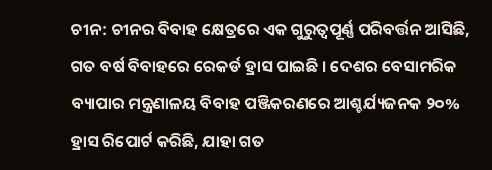ଚୀନ: ଚୀନର ବିବାହ କ୍ଷେତ୍ରରେ ଏକ ଗୁରୁତ୍ୱପୂର୍ଣ୍ଣ ପରିବର୍ତ୍ତନ ଆସିଛି, ଗତ ବର୍ଷ ବିବାହରେ ରେକର୍ଡ ହ୍ରାସ ପାଇଛି । ଦେଶର ବେସାମରିକ ବ୍ୟାପାର ମନ୍ତ୍ରଣାଳୟ ବିବାହ ପଞ୍ଜିକରଣରେ ଆଶ୍ଚର୍ଯ୍ୟଜନକ ୨୦% ହ୍ରାସ ରିପୋର୍ଟ କରିଛି, ଯାହା ଗତ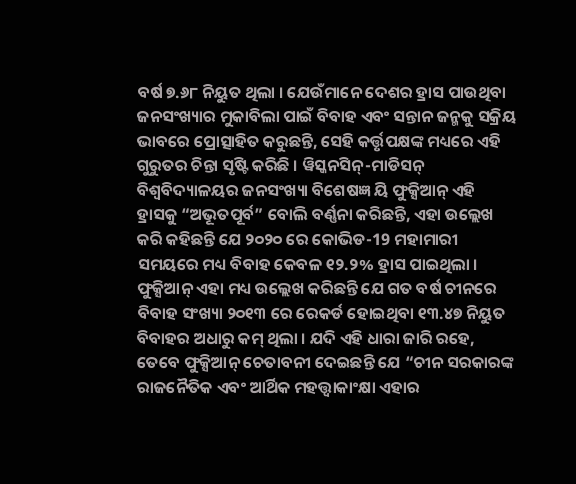ବର୍ଷ ୭.୬୮ ନିୟୁତ ଥିଲା । ଯେଉଁମାନେ ଦେଶର ହ୍ରାସ ପାଉଥିବା ଜନସଂଖ୍ୟାର ମୁକାବିଲା ପାଇଁ ବିବାହ ଏବଂ ସନ୍ତାନ ଜନ୍ମକୁ ସକ୍ରିୟ ଭାବରେ ପ୍ରୋତ୍ସାହିତ କରୁଛନ୍ତି, ସେହି କର୍ତ୍ତୃପକ୍ଷଙ୍କ ମଧ୍ୟରେ ଏହି ଗୁରୁତର ଚିନ୍ତା ସୃଷ୍ଟି କରିଛି । ୱିସ୍କନସିନ୍-ମାଡିସନ୍ ବିଶ୍ୱବିଦ୍ୟାଳୟର ଜନସଂଖ୍ୟା ବିଶେଷଜ୍ଞ ୟି ଫୁକ୍ସିଆନ୍ ଏହି ହ୍ରାସକୁ “ଅଭୂତପୂର୍ବ” ବୋଲି ବର୍ଣ୍ଣନା କରିଛନ୍ତି, ଏହା ଉଲ୍ଲେଖ କରି କହିଛନ୍ତି ଯେ ୨୦୨୦ ରେ କୋଭିଡ-19 ମହାମାରୀ ସମୟରେ ମଧ୍ୟ ବିବାହ କେବଳ ୧୨.୨% ହ୍ରାସ ପାଇଥିଲା । ଫୁକ୍ସିଆନ୍ ଏହା ମଧ୍ୟ ଉଲ୍ଲେଖ କରିଛନ୍ତି ଯେ ଗତ ବର୍ଷ ଚୀନରେ ବିବାହ ସଂଖ୍ୟା ୨୦୧୩ ରେ ରେକର୍ଡ ହୋଇଥିବା ୧୩.୪୭ ନିୟୁତ ବିବାହର ଅଧାରୁ କମ୍ ଥିଲା । ଯଦି ଏହି ଧାରା ଜାରି ରହେ, ତେବେ ଫୁକ୍ସିଆନ୍ ଚେତାବନୀ ଦେଇଛନ୍ତି ଯେ “ଚୀନ ସରକାରଙ୍କ ରାଜନୈତିକ ଏବଂ ଆର୍ଥିକ ମହତ୍ତ୍ୱାକାଂକ୍ଷା ଏହାର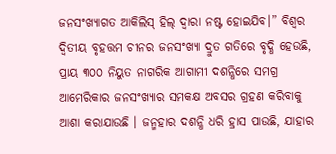ଜନସଂଖ୍ୟାଗତ ଆକିଲିସ୍ ହିଲ୍ ଦ୍ୱାରା ନଷ୍ଟ ହୋଇଯିବ।” ବିଶ୍ୱର ଦ୍ୱିତୀୟ ବୃହତ୍ତମ ଚୀନର ଜନସଂଖ୍ୟା ଦ୍ରୁତ ଗତିରେ ବୃଦ୍ଧି ହେଉଛି, ପ୍ରାୟ ୩୦୦ ନିୟୁତ ନାଗରିକ ଆଗାମୀ ଦଶନ୍ଧିରେ ସମଗ୍ର ଆମେରିକାର ଜନସଂଖ୍ୟାର ସମକକ୍ଷ ଅବସର ଗ୍ରହଣ କରିବାକୁ ଆଶା କରାଯାଉଛି । ଜନ୍ମହାର ଦଶନ୍ଧି ଧରି ହ୍ରାସ ପାଉଛି, ଯାହାର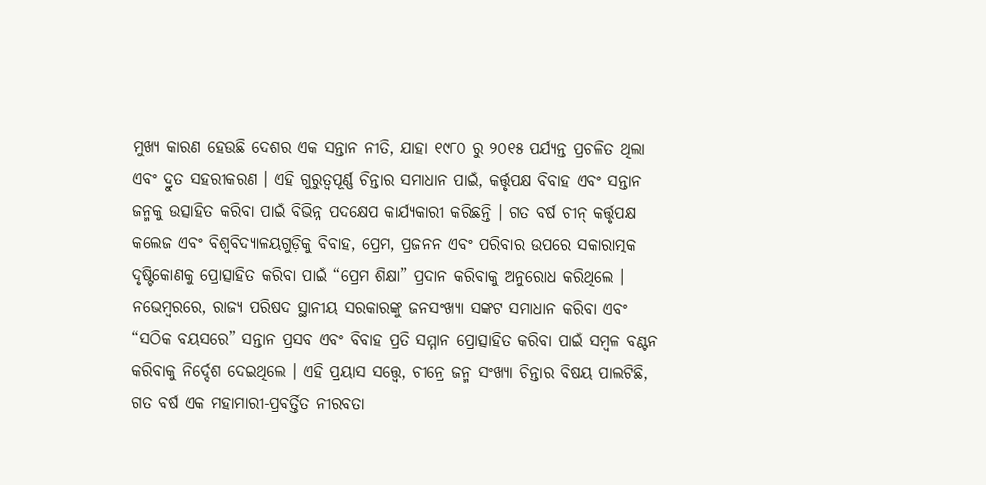ମୁଖ୍ୟ କାରଣ ହେଉଛି ଦେଶର ଏକ ସନ୍ତାନ ନୀତି, ଯାହା ୧୯୮୦ ରୁ ୨୦୧୫ ପର୍ଯ୍ୟନ୍ତ ପ୍ରଚଳିତ ଥିଲା ଏବଂ ଦ୍ରୁତ ସହରୀକରଣ । ଏହି ଗୁରୁତ୍ୱପୂର୍ଣ୍ଣ ଚିନ୍ତାର ସମାଧାନ ପାଇଁ, କର୍ତ୍ତୃପକ୍ଷ ବିବାହ ଏବଂ ସନ୍ତାନ ଜନ୍ମକୁ ଉତ୍ସାହିତ କରିବା ପାଇଁ ବିଭିନ୍ନ ପଦକ୍ଷେପ କାର୍ଯ୍ୟକାରୀ କରିଛନ୍ତି । ଗତ ବର୍ଷ ଚୀନ୍ କର୍ତ୍ତୃପକ୍ଷ କଲେଜ ଏବଂ ବିଶ୍ୱବିଦ୍ୟାଳୟଗୁଡ଼ିକୁ ବିବାହ, ପ୍ରେମ, ପ୍ରଜନନ ଏବଂ ପରିବାର ଉପରେ ସକାରାତ୍ମକ ଦୃଷ୍ଟିକୋଣକୁ ପ୍ରୋତ୍ସାହିତ କରିବା ପାଇଁ “ପ୍ରେମ ଶିକ୍ଷା” ପ୍ରଦାନ କରିବାକୁ ଅନୁରୋଧ କରିଥିଲେ । ନଭେମ୍ବରରେ, ରାଜ୍ୟ ପରିଷଦ ସ୍ଥାନୀୟ ସରକାରଙ୍କୁ ଜନସଂଖ୍ୟା ସଙ୍କଟ ସମାଧାନ କରିବା ଏବଂ “ସଠିକ ବୟସରେ” ସନ୍ତାନ ପ୍ରସବ ଏବଂ ବିବାହ ପ୍ରତି ସମ୍ମାନ ପ୍ରୋତ୍ସାହିତ କରିବା ପାଇଁ ସମ୍ବଳ ବଣ୍ଟନ କରିବାକୁ ନିର୍ଦ୍ଦେଶ ଦେଇଥିଲେ । ଏହି ପ୍ରୟାସ ସତ୍ତ୍ୱେ, ଚୀନ୍ରେ ଜନ୍ମ ସଂଖ୍ୟା ଚିନ୍ତାର ବିଷୟ ପାଲଟିଛି, ଗତ ବର୍ଷ ଏକ ମହାମାରୀ-ପ୍ରବର୍ତ୍ତିତ ନୀରବତା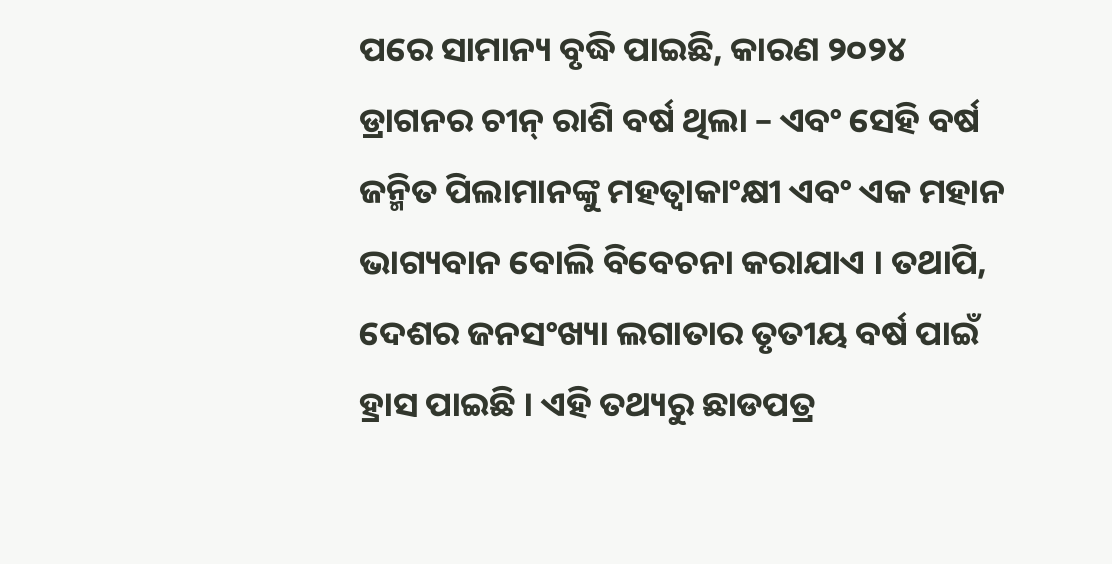ପରେ ସାମାନ୍ୟ ବୃଦ୍ଧି ପାଇଛି, କାରଣ ୨୦୨୪ ଡ୍ରାଗନର ଚୀନ୍ ରାଶି ବର୍ଷ ଥିଲା – ଏବଂ ସେହି ବର୍ଷ ଜନ୍ମିତ ପିଲାମାନଙ୍କୁ ମହତ୍ୱାକାଂକ୍ଷୀ ଏବଂ ଏକ ମହାନ ଭାଗ୍ୟବାନ ବୋଲି ବିବେଚନା କରାଯାଏ । ତଥାପି, ଦେଶର ଜନସଂଖ୍ୟା ଲଗାତାର ତୃତୀୟ ବର୍ଷ ପାଇଁ ହ୍ରାସ ପାଇଛି । ଏହି ତଥ୍ୟରୁ ଛାଡପତ୍ର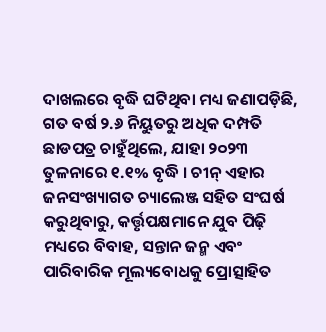ଦାଖଲରେ ବୃଦ୍ଧି ଘଟିଥିବା ମଧ୍ୟ ଜଣାପଡ଼ିଛି, ଗତ ବର୍ଷ ୨.୬ ନିୟୁତରୁ ଅଧିକ ଦମ୍ପତି ଛାଡପତ୍ର ଚାହୁଁଥିଲେ, ଯାହା ୨୦୨୩ ତୁଳନାରେ ୧.୧% ବୃଦ୍ଧି । ଚୀନ୍ ଏହାର ଜନସଂଖ୍ୟାଗତ ଚ୍ୟାଲେଞ୍ଜ ସହିତ ସଂଘର୍ଷ କରୁଥିବାରୁ, କର୍ତ୍ତୃପକ୍ଷମାନେ ଯୁବ ପିଢ଼ି ମଧ୍ୟରେ ବିବାହ, ସନ୍ତାନ ଜନ୍ମ ଏବଂ ପାରିବାରିକ ମୂଲ୍ୟବୋଧକୁ ପ୍ରୋତ୍ସାହିତ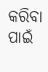କରିବା ପାଇଁ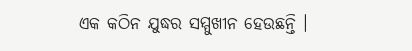ଏକ କଠିନ ଯୁଦ୍ଧର ସମ୍ମୁଖୀନ ହେଉଛନ୍ତି ।